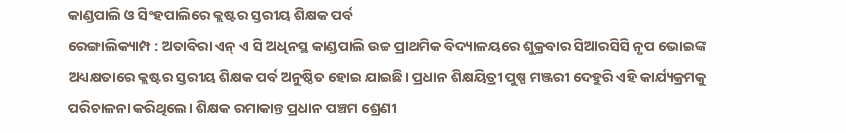କାଣ୍ଡପାଲି ଓ ସିଂହପାଲିରେ କ୍ଲଷ୍ଟର ସ୍ତରୀୟ ଶିକ୍ଷକ ପର୍ବ
ରେଙ୍ଗାଲିକ୍ୟାମ୍ପ : ଅତାବିରା ଏନ୍ ଏ ସି ଅଧିନସ୍ଥ କାଣ୍ଡପାଲି ଉଚ୍ଚ ପ୍ରାଥମିକ ବିଦ୍ୟାଳୟରେ ଶୁକ୍ରବାର ସିଆରସିସି ନୃପ ଭୋଇଙ୍କ ଅଧ୍ୟକ୍ଷତାରେ କ୍ଲଷ୍ଟର ସ୍ତରୀୟ ଶିକ୍ଷକ ପର୍ବ ଅନୁଷ୍ଠିତ ହୋଇ ଯାଇଛି। ପ୍ରଧାନ ଶିକ୍ଷୟିତ୍ରୀ ପୁଷ୍ପ ମଞ୍ଜରୀ ଦେହୁରି ଏହି କାର୍ଯ୍ୟକ୍ରମକୁ ପରିଚାଳନା କରିଥିଲେ। ଶିକ୍ଷକ ରମାକାନ୍ତ ପ୍ରଧାନ ପଞ୍ଚମ ଶ୍ରେଣୀ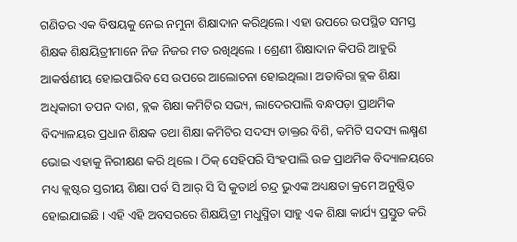ଗଣିତର ଏକ ବିଷୟକୁ ନେଇ ନମୁନା ଶିକ୍ଷାଦାନ କରିଥିଲେ। ଏହା ଉପରେ ଉପସ୍ଥିତ ସମସ୍ତ ଶିକ୍ଷକ ଶିକ୍ଷୟିତ୍ରୀମାନେ ନିଜ ନିଜର ମତ ରଖିଥିଲେ । ଶ୍ରେଣୀ ଶିକ୍ଷାଦାନ କିପରି ଆହୁରି ଆକର୍ଷଣୀୟ ହୋଇପାରିବ ସେ ଉପରେ ଆଲୋଚନା ହୋଇଥିଲା। ଅତାବିରା ବ୍ଲକ ଶିକ୍ଷା ଅଧିକାରୀ ତପନ ଦାଶ, ବ୍ଲକ ଶିକ୍ଷା କମିଟିର ସଭ୍ୟ, ଲାଦେରପାଲି ବନ୍ଧପଡ଼ା ପ୍ରାଥମିକ ବିଦ୍ୟାଳୟର ପ୍ରଧାନ ଶିକ୍ଷକ ତଥା ଶିକ୍ଷା କମିଟିର ସଦସ୍ୟ ଡାକ୍ତର ବିଶି, କମିଟି ସଦସ୍ୟ ଲକ୍ଷ୍ମଣ ଭୋଇ ଏହାକୁ ନିରୀକ୍ଷଣ କରି ଥିଲେ । ଠିକ୍ ସେହିପରି ସିଂହପାଲି ଉଚ୍ଚ ପ୍ରାଥମିକ ବିଦ୍ୟାଳୟରେ ମଧ୍ୟ କ୍ଲଷ୍ଟର ସ୍ତରୀୟ ଶିକ୍ଷା ପର୍ବ ସି ଆର୍ ସି ସି କୁତାର୍ଥ ଚନ୍ଦ୍ର ଭୁଏଙ୍କ ଅଧ୍ୟକ୍ଷତା କ୍ରମେ ଅନୁଷ୍ଠିତ ହୋଇଯାଇଛି । ଏହି ଏହି ଅବସରରେ ଶିକ୍ଷୟିତ୍ରୀ ମଧୁସ୍ମିତା ସାହୁ ଏକ ଶିକ୍ଷା କାର୍ଯ୍ୟ ପ୍ରସ୍ତୁତ କରି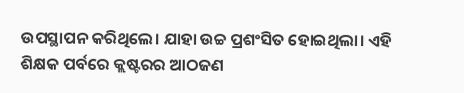ଉପସ୍ଥାପନ କରିଥିଲେ। ଯାହା ଉଚ୍ଚ ପ୍ରଶଂସିତ ହୋଇଥିଲା। ଏହି ଶିକ୍ଷକ ପର୍ବରେ କ୍ଲଷ୍ଟରର ଆଠଜଣ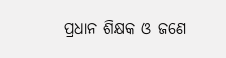ପ୍ରଧାନ ଶିକ୍ଷକ ଓ ଜଣେ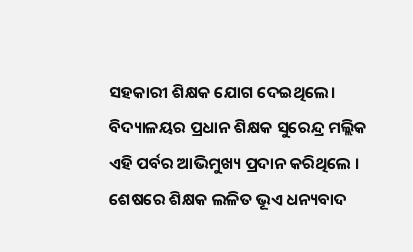ସହକାରୀ ଶିକ୍ଷକ ଯୋଗ ଦେଇଥିଲେ। ବିଦ୍ୟାଳୟର ପ୍ରଧାନ ଶିକ୍ଷକ ସୁରେନ୍ଦ୍ର ମଲ୍ଲିକ ଏହି ପର୍ବର ଆଭିମୁଖ୍ୟ ପ୍ରଦାନ କରିଥିଲେ । ଶେଷରେ ଶିକ୍ଷକ ଲଳିତ ଭୂଏ ଧନ୍ୟବାଦ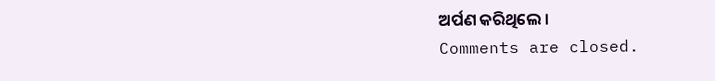ଅର୍ପଣ କରିଥିଲେ ।
Comments are closed.